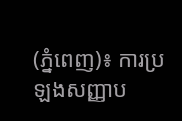(ភ្នំពេញ)៖ ការប្រឡងសញ្ញាប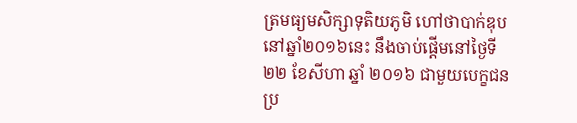ត្រមធ្យមសិក្សាទុតិយភូមិ ហៅថាបាក់ឌុប នៅឆ្នាំ២០១៦នេះ នឹងចាប់ផ្តើមនៅថ្ងៃទី២២ ខែសីហា ឆ្នាំ ២០១៦ ជាមួយបេក្ខជនប្រ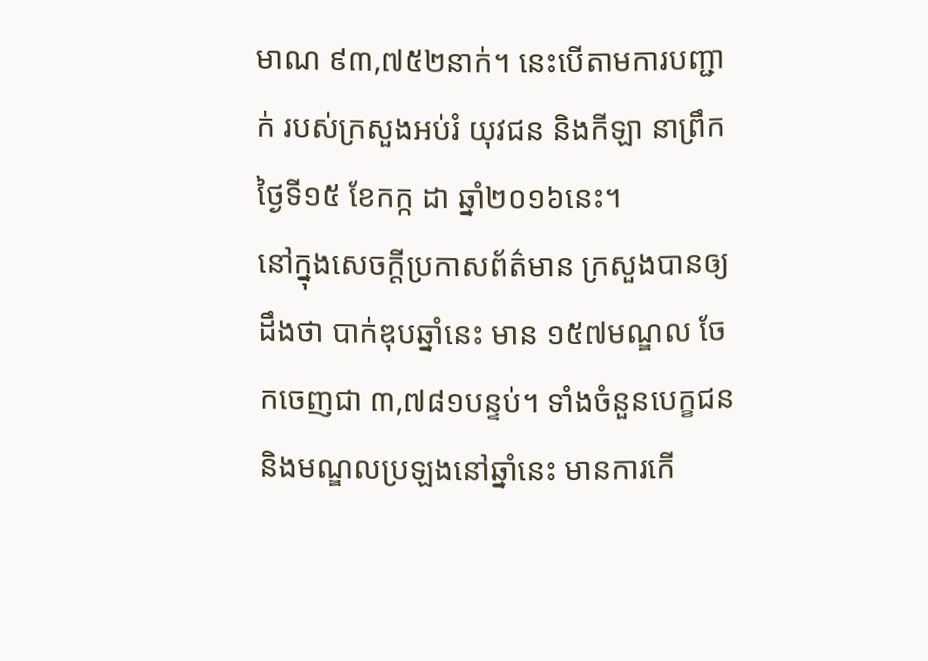មាណ ៩៣,៧៥២នាក់។ នេះបើតាមការបញ្ជាក់ របស់ក្រសួងអប់រំ យុវជន និងកីឡា នាព្រឹកថ្ងៃទី១៥ ខែកក្ក ដា ឆ្នាំ២០១៦នេះ។
នៅក្នុងសេចក្តីប្រកាសព័ត៌មាន ក្រសួងបានឲ្យដឹងថា បាក់ឌុបឆ្នាំនេះ មាន ១៥៧មណ្ឌល ចែកចេញជា ៣,៧៨១បន្ទប់។ ទាំងចំនួនបេក្ខជន និងមណ្ឌលប្រឡងនៅឆ្នាំនេះ មានការកើ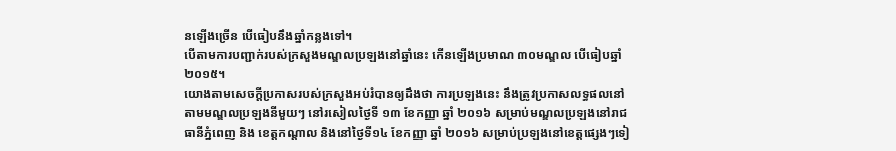នឡើងច្រើន បើធៀបនឹងឆ្នាំកន្លងទៅ។
បើតាមការបញ្ជាក់របស់ក្រសួងមណ្ឌលប្រឡងនៅឆ្នាំនេះ កើនឡើងប្រមាណ ៣០មណ្ឌល បើធៀបឆ្នាំ២០១៥។
យោងតាមសេចក្តីប្រកាសរបស់ក្រសួងអប់រំបានឲ្យដឹងថា ការប្រឡងនេះ នឹងត្រូវប្រកាសលទ្ធផលនៅតាមមណ្ឌលប្រឡងនីមួយៗ នៅរសៀលថ្ងៃទី ១៣ ខែកញ្ញា ឆ្នាំ ២០១៦ សម្រាប់មណ្ឌលប្រឡងនៅរាជធានីភ្នំពេញ និង ខេត្តកណ្ដាល និងនៅថ្ងៃទី១៤ ខែកញ្ញា ឆ្នាំ ២០១៦ សម្រាប់ប្រឡងនៅខេត្តផ្សេងៗទៀ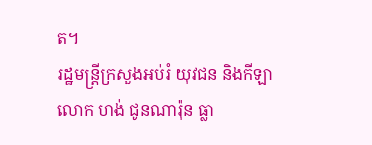ត។
រដ្ឋមន្រ្តីក្រសួងអប់រំ យុវជន និងកីឡា លោក ហង់ ជូនណារ៉ុន ធ្លា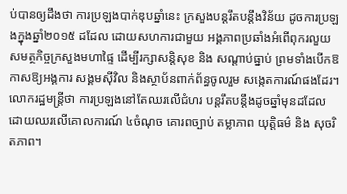ប់បានឲ្យដឹងថា ការប្រឡងបាក់ឌុបឆ្នាំនេះ ក្រសួងបន្តរឹតបន្តឹងវិន័យ ដូចការប្រឡងក្នុងឆ្នាំ២០១៥ ដដែល ដោយសហការជាមួយ អង្គភាពប្រឆាំងអំពើពុករលួយ សមត្ថកិច្ចក្រសួងមហាផ្ទៃ ដើម្បីរក្សាសន្តិសុខ និង សណ្ដាប់ធ្នាប់ ព្រមទាំងបើកឱកាសឱ្យអង្គការ សង្គមស៊ីវិល និងស្ថាប័នពាក់ព័ន្ធចូលរួម សង្កេតការណ៍ផងដែរ។ លោករដ្ឋមន្រ្តីថា ការប្រឡងនៅតែឈរលើជំហរ បន្តរឹតបន្តឹងដូចឆ្នាំមុនដដែល ដោយឈរលើគោលការណ៍ ៤ចំណុច គោរពច្បាប់ តម្លាភាព យុត្តិធម៌ និង សុចរិតភាព។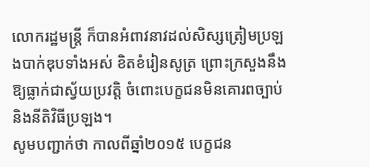លោករដ្ឋមន្រ្តី ក៏បានអំពាវនាវដល់សិស្សត្រៀមប្រឡងបាក់ឌុបទាំងអស់ ខិតខំរៀនសូត្រ ព្រោះក្រសួងនឹងឱ្យធ្លាក់ជាស្វ័យប្រវត្តិ ចំពោះបេក្ខជនមិនគោរពច្បាប់ និងនីតិវិធីប្រឡង។
សូមបញ្ជាក់ថា កាលពីឆ្នាំ២០១៥ បេក្ខជន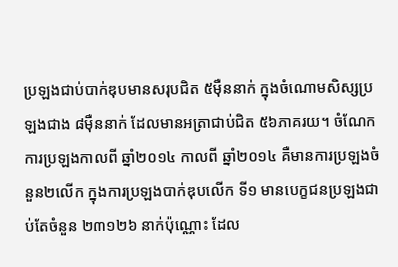ប្រឡងជាប់បាក់ឌុបមានសរុបជិត ៥ម៉ឺននាក់ ក្នុងចំណោមសិស្សប្រឡងជាង ៨ម៉ឺននាក់ ដែលមានអត្រាជាប់ជិត ៥៦ភាគរយ។ ចំណែកការប្រឡងកាលពី ឆ្នាំ២០១៤ កាលពី ឆ្នាំ២០១៤ គឺមានការប្រឡងចំនួន២លើក ក្នុងការប្រឡងបាក់ឌុបលើក ទី១ មានបេក្ខជនប្រឡងជាប់តែចំនួន ២៣១២៦ នាក់ប៉ុណ្ណោះ ដែល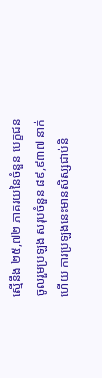ស្មើនឹង ២៥,៧២ ភាគរយនៃចំនួន បេក្ខជនចូលរួមប្រឡង សរុបចំនួន ៨៩,៩៣៧ នាក់ហើយ ការប្រឡងនេះមានសិស្សជាប់និ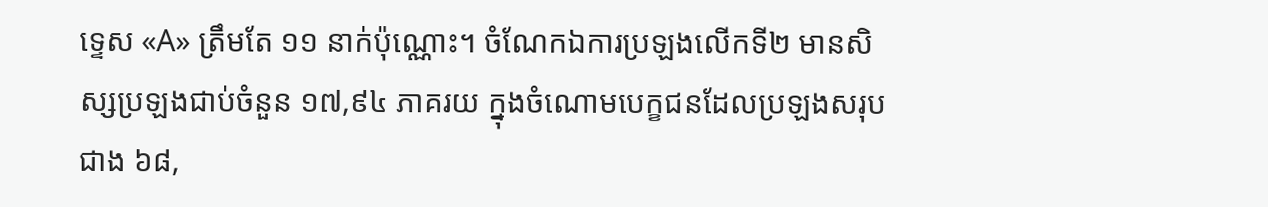ទ្ទេស «A» ត្រឹមតែ ១១ នាក់ប៉ុណ្ណោះ។ ចំណែកឯការប្រឡងលើកទី២ មានសិស្សប្រឡងជាប់ចំនួន ១៧,៩៤ ភាគរយ ក្នុងចំណោមបេក្ខជនដែលប្រឡងសរុបជាង ៦៨,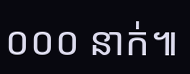០០០ នាក់៕